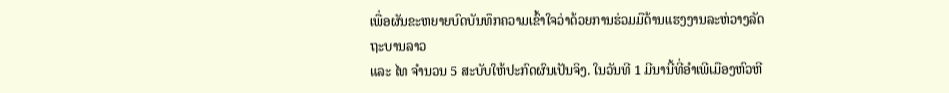ເພື່ອຜັນຂະຫຍາຍບົດບັນທຶກຄວາມເຂົ້າໃຈວ່າດ້ວຍການຮ່ວມມືດ້ານແຮງງານລະຫ່ວາງລັດຖະບານລາວ
ແລະ ໄທ ຈຳນວນ 5 ສະບັບໃຫ້ປະກົດຜົນເປັນຈິງ. ໃນວັນທີ 1 ມີນານີ້ທີ່ອໍາເພີເມືອງຫົວຫີ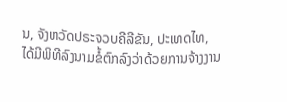ນ, ຈັງຫວັດປຣະຈວບຄີລີຂັນ, ປະເທດໄທ,
ໄດ້ມີພິທີລົງນາມຂໍ້ຕົກລົງວ່າດ້ວຍການຈ້າງງານ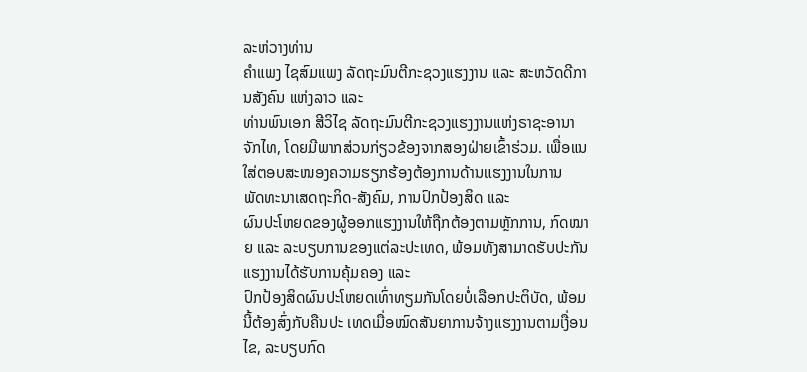ລະຫ່ວາງທ່ານ
ຄຳແພງ ໄຊສົມແພງ ລັດຖະມົນຕີກະຊວງແຮງງານ ແລະ ສະຫວັດດີການສັງຄົນ ແຫ່ງລາວ ແລະ
ທ່ານພົນເອກ ສີວິໄຊ ລັດຖະມົນຕີກະຊວງແຮງງານແຫ່ງຣາຊະອານາຈັກໄທ, ໂດຍມີພາກສ່ວນກ່ຽວຂ້ອງຈາກສອງຝ່າຍເຂົ້າຮ່ວມ. ເພື່ອແນໃສ່ຕອບສະໜອງຄວາມຮຽກຮ້ອງຕ້ອງການດ້ານແຮງງານໃນການ
ພັດທະນາເສດຖະກິດ-ສັງຄົມ, ການປົກປ້ອງສິດ ແລະ
ຜົນປະໂຫຍດຂອງຜູ້ອອກແຮງງານໃຫ້ຖືກຕ້ອງຕາມຫຼັກການ, ກົດໝາຍ ແລະ ລະບຽບການຂອງແຕ່ລະປະເທດ, ພ້ອມທັງສາມາດຮັບປະກັນແຮງງານໄດ້ຮັບການຄຸ້ມຄອງ ແລະ
ປົກປ້ອງສິດຜົນປະໂຫຍດເທົ່າທຽມກັນໂດຍບໍ່ເລືອກປະຕິບັດ, ພ້ອມນີ້ຕ້ອງສົ່ງກັບຄືນປະ ເທດເມື່ອໝົດສັນຍາການຈ້າງແຮງງານຕາມເງື່ອນໄຂ, ລະບຽບກົດ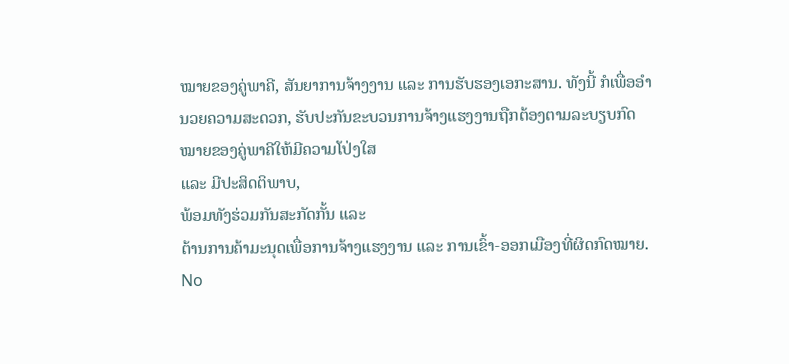ໝາຍຂອງຄູ່ພາຄີ, ສັນຍາການຈ້າງງານ ແລະ ການຮັບຮອງເອກະສານ. ທັງນີ້ ກໍເພື່ອອໍານວຍຄວາມສະດວກ, ຮັບປະກັນຂະບວນການຈ້າງແຮງງານຖືກຕ້ອງຕາມລະບຽບກົດໝາຍຂອງຄູ່ພາຄີໃຫ້ມີຄວາມໂປ່ງໃສ
ແລະ ມີປະສິດຕິພາບ,
ພ້ອມທັງຮ່ວມກັນສະກັດກັ້ນ ແລະ
ຕ້ານການຄ້າມະນຸດເພື່ອການຈ້າງແຮງງານ ແລະ ການເຂົ້າ-ອອກເມືອງທີ່ຜິດກົດໝາຍ.
No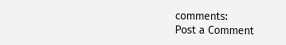comments:
Post a Comment